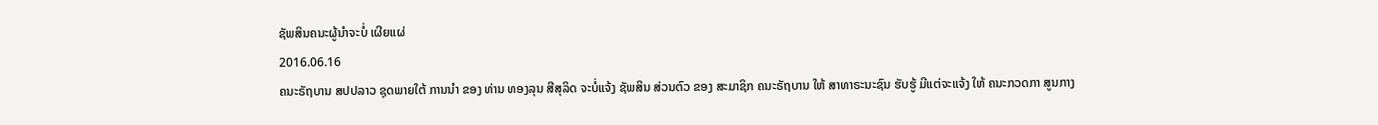ຊັພສິນຄນະຜູ້ນໍາຈະບໍ່ ເຜີຍແຜ່
2016.06.16
ຄນະຣັຖບານ ສປປລາວ ຊຸດພາຍໃຕ້ ການນຳ ຂອງ ທ່ານ ທອງລຸນ ສີສຸລິດ ຈະບໍ່ແຈ້ງ ຊັພສິນ ສ່ວນຕົວ ຂອງ ສະມາຊິກ ຄນະຣັຖບານ ໃຫ້ ສາທາຣະນະຊົນ ຮັບຮູ້ ມີແຕ່ຈະແຈ້ງ ໃຫ້ ຄນະກວດກາ ສູນກາງ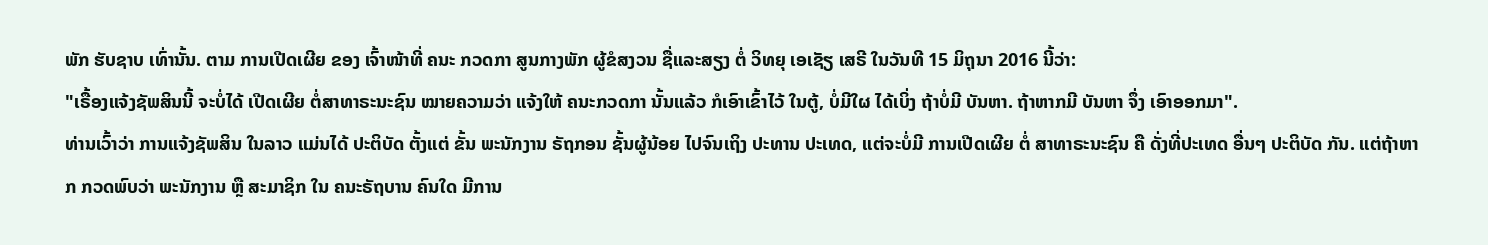ພັກ ຮັບຊາບ ເທົ່ານັ້ນ. ຕາມ ການເປີດເຜີຍ ຂອງ ເຈົ້າໜ້າທີ່ ຄນະ ກວດກາ ສູນກາງພັກ ຜູ້ຂໍສງວນ ຊື່ແລະສຽງ ຕໍ່ ວິທຍຸ ເອເຊັຽ ເສຣີ ໃນວັນທີ 15 ມິຖຸນາ 2016 ນີ້ວ່າ:
"ເຣື້ອງແຈ້ງຊັພສິນນີ້ ຈະບໍ່ໄດ້ ເປີດເຜີຍ ຕໍ່ສາທາຣະນະຊົນ ໝາຍຄວາມວ່າ ແຈ້ງໃຫ້ ຄນະກວດກາ ນັ້ນແລ້ວ ກໍເອົາເຂົ້າໄວ້ ໃນຕູ້, ບໍ່ມີໃຜ ໄດ້ເບິ່ງ ຖ້າບໍ່ມີ ບັນຫາ. ຖ້າຫາກມີ ບັນຫາ ຈຶ່ງ ເອົາອອກມາ".
ທ່ານເວົ້າວ່າ ການແຈ້ງຊັພສິນ ໃນລາວ ແມ່ນໄດ້ ປະຕິບັດ ຕັ້ງແຕ່ ຂັ້ນ ພະນັກງານ ຣັຖກອນ ຊັ້ນຜູ້ນ້ອຍ ໄປຈົນເຖິງ ປະທານ ປະເທດ, ແຕ່ຈະບໍ່ມີ ການເປີດເຜີຍ ຕໍ່ ສາທາຣະນະຊົນ ຄື ດັ່ງທີ່ປະເທດ ອື່ນໆ ປະຕິບັດ ກັນ. ແຕ່ຖ້າຫາກ ກວດພົບວ່າ ພະນັກງານ ຫຼື ສະມາຊິກ ໃນ ຄນະຣັຖບານ ຄົນໃດ ມີການ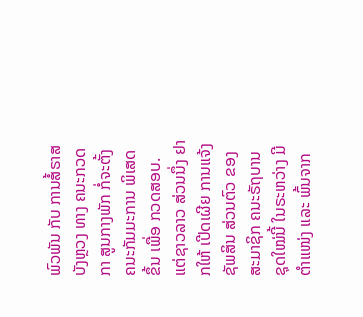ພົວພັນ ກັບ ການສໍ້ຣາສ ບັງຫຼວງ ທາງ ຄນະກວດກາ ສູນກາງພັກ ກໍ່ຈະຕັ້ງ ຄນະກັມມະການ ພິເສດ ຂຶ້ນ ເພື່ອ ກວດສອບ.
ແຕ່ຊາວລາວ ສ່ວນນຶ່ງ ຢາກໃຫ້ ເປີດເຜີຍ ການແຈ້ງຊັພສິນ ສ່ວນຕົວ ຂອງ ສະມາຊິກ ຄນະຣັຖບານ ຊຸດໃໝ່ນີ້ ໃນຣະຫວ່າງ ມີຕຳແໜ່ງ ແລະ ພົ້ນຈາກ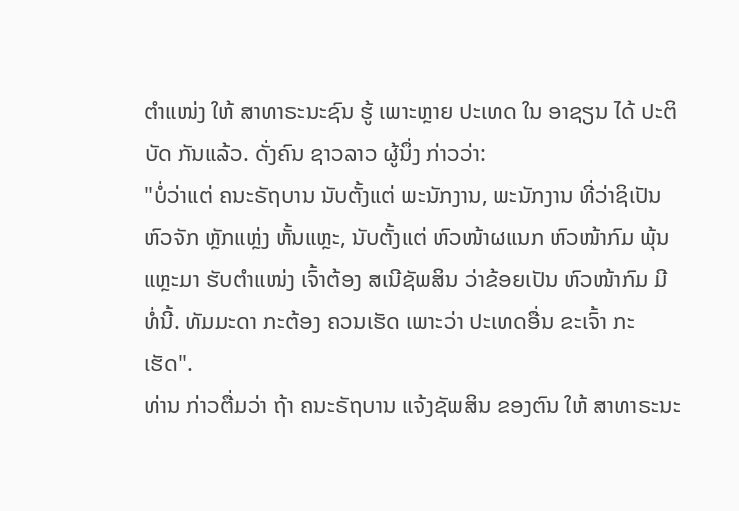ຕຳແໜ່ງ ໃຫ້ ສາທາຣະນະຊົນ ຮູ້ ເພາະຫຼາຍ ປະເທດ ໃນ ອາຊຽນ ໄດ້ ປະຕິບັດ ກັນແລ້ວ. ດັ່ງຄົນ ຊາວລາວ ຜູ້ນຶ່ງ ກ່າວວ່າ:
"ບໍ່ວ່າແຕ່ ຄນະຣັຖບານ ນັບຕັ້ງແຕ່ ພະນັກງານ, ພະນັກງານ ທີ່ວ່າຊິເປັນ ຫົວຈັກ ຫຼັກແຫຼ່ງ ຫັ້ນແຫຼະ, ນັບຕັ້ງແຕ່ ຫົວໜ້າຜແນກ ຫົວໜ້າກົມ ພຸ້ນແຫຼະມາ ຮັບຕຳແໜ່ງ ເຈົ້າຕ້ອງ ສເນີຊັພສິນ ວ່າຂ້ອຍເປັນ ຫົວໜ້າກົມ ມີທໍ່ນີ້. ທັມມະດາ ກະຕ້ອງ ຄວນເຮັດ ເພາະວ່າ ປະເທດອື່ນ ຂະເຈົ້າ ກະເຮັດ".
ທ່ານ ກ່າວຕື່ມວ່າ ຖ້າ ຄນະຣັຖບານ ແຈ້ງຊັພສິນ ຂອງຕົນ ໃຫ້ ສາທາຣະນະ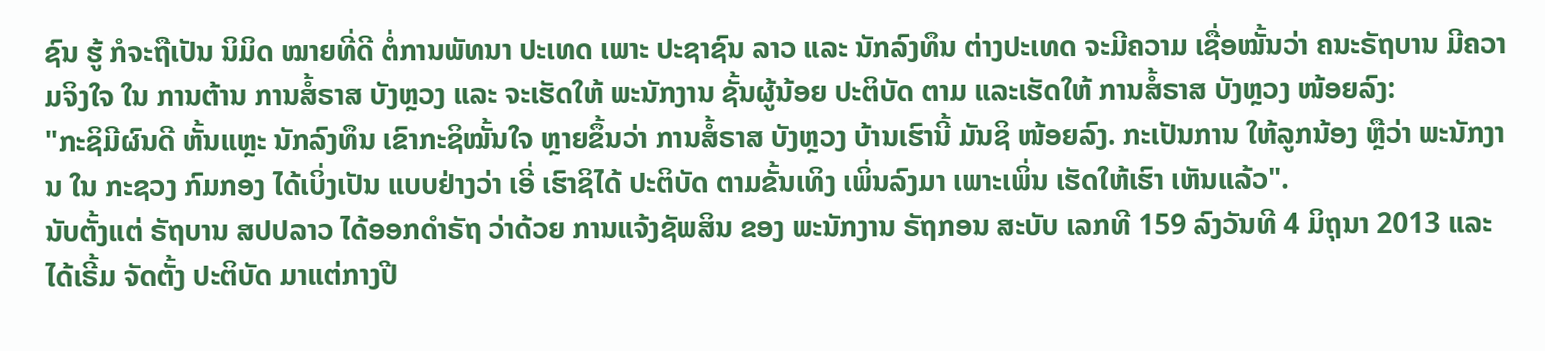ຊົນ ຮູ້ ກໍຈະຖືເປັນ ນິມິດ ໝາຍທີ່ດີ ຕໍ່ການພັທນາ ປະເທດ ເພາະ ປະຊາຊົນ ລາວ ແລະ ນັກລົງທຶນ ຕ່າງປະເທດ ຈະມີຄວາມ ເຊື່ອໝັ້ນວ່າ ຄນະຣັຖບານ ມີຄວາມຈິງໃຈ ໃນ ການຕ້ານ ການສໍ້ຣາສ ບັງຫຼວງ ແລະ ຈະເຮັດໃຫ້ ພະນັກງານ ຊັ້ນຜູ້ນ້ອຍ ປະຕິບັດ ຕາມ ແລະເຮັດໃຫ້ ການສໍ້ຣາສ ບັງຫຼວງ ໜ້ອຍລົງ:
"ກະຊິມີຜົນດີ ຫັ້ນແຫຼະ ນັກລົງທຶນ ເຂົາກະຊິໝັ້ນໃຈ ຫຼາຍຂຶ້ນວ່າ ການສໍ້ຣາສ ບັງຫຼວງ ບ້ານເຮົານີ້ ມັນຊິ ໜ້ອຍລົງ. ກະເປັນການ ໃຫ້ລູກນ້ອງ ຫຼືວ່າ ພະນັກງານ ໃນ ກະຊວງ ກົມກອງ ໄດ້ເບິ່ງເປັນ ແບບຢ່າງວ່າ ເອີ່ ເຮົາຊິໄດ້ ປະຕິບັດ ຕາມຂັ້ນເທິງ ເພິ່ນລົງມາ ເພາະເພິ່ນ ເຮັດໃຫ້ເຮົາ ເຫັນແລ້ວ".
ນັບຕັ້ງແຕ່ ຣັຖບານ ສປປລາວ ໄດ້ອອກດຳຣັຖ ວ່າດ້ວຍ ການແຈ້ງຊັພສິນ ຂອງ ພະນັກງານ ຣັຖກອນ ສະບັບ ເລກທີ 159 ລົງວັນທີ 4 ມິຖຸນາ 2013 ແລະ ໄດ້ເຣີ້ມ ຈັດຕັ້ງ ປະຕິບັດ ມາແຕ່ກາງປີ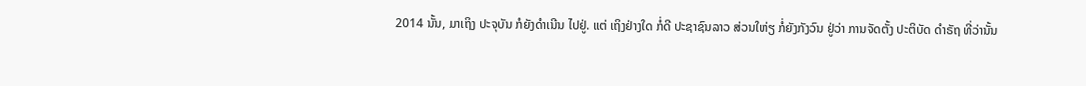2014 ນັ້ນ, ມາເຖິງ ປະຈຸບັນ ກໍຍັງດໍາເນີນ ໄປຢູ່. ແຕ່ ເຖິງຢ່າງໃດ ກໍ່ດີ ປະຊາຊົນລາວ ສ່ວນໃຫ່ຽ ກໍ່ຍັງກັງວົນ ຢູ່ວ່າ ການຈັດຕັ້ງ ປະຕິບັດ ດຳຣັຖ ທີ່ວ່ານັ້ນ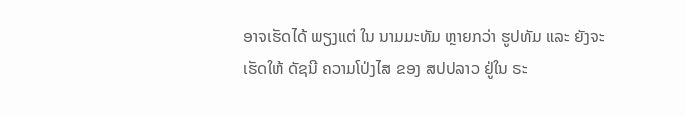ອາຈເຮັດໄດ້ ພຽງແຕ່ ໃນ ນາມມະທັມ ຫຼາຍກວ່າ ຮູປທັມ ແລະ ຍັງຈະເຮັດໃຫ້ ດັຊນີ ຄວາມໂປ່ງໄສ ຂອງ ສປປລາວ ຢູ່ໃນ ຣະ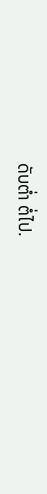ດັບຕ່ຳ ຕໍ່ໄປ.